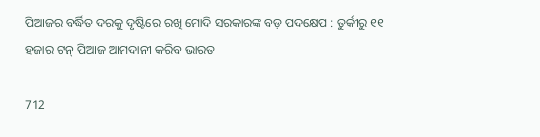ପିଆଜର ବର୍ଦ୍ଧିତ ଦରକୁ ଦୃଷ୍ଟିରେ ରଖି ମୋଦି ସରକାରଙ୍କ ବଡ଼ ପଦକ୍ଷେପ : ତୁର୍କୀରୁ ୧୧ ହଜାର ଟନ୍ ପିଆଜ ଆମଦାନୀ କରିବ ଭାରତ

712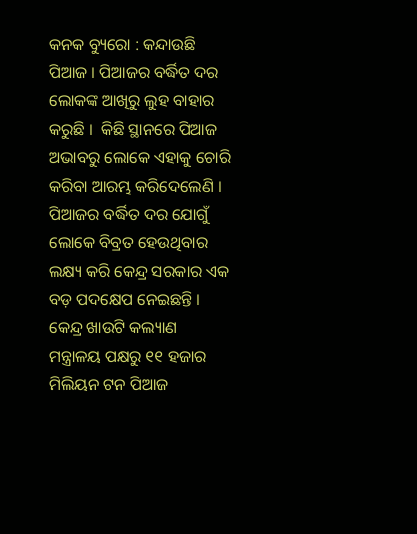କନକ ବ୍ୟୁରୋ : କନ୍ଦାଉଛି ପିଆଜ । ପିଆଜର ବର୍ଦ୍ଧିତ ଦର ଲୋକଙ୍କ ଆଖିରୁ ଲୁହ ବାହାର କରୁଛି ।  କିଛି ସ୍ଥାନରେ ପିଆଜ ଅଭାବରୁ ଲୋକେ ଏହାକୁ ଚୋରି କରିବା ଆରମ୍ଭ କରିଦେଲେଣି । ପିଆଜର ବର୍ଦ୍ଧିତ ଦର ଯୋଗୁଁ ଲୋକେ ବିବ୍ରତ ହେଉଥିବାର ଲକ୍ଷ୍ୟ କରି କେନ୍ଦ୍ର ସରକାର ଏକ ବଡ଼ ପଦକ୍ଷେପ ନେଇଛନ୍ତି । କେନ୍ଦ୍ର ଖାଉଟି କଲ୍ୟାଣ ମନ୍ତ୍ରାଳୟ ପକ୍ଷରୁ ୧୧ ହଜାର ମିଲିୟନ ଟନ ପିଆଜ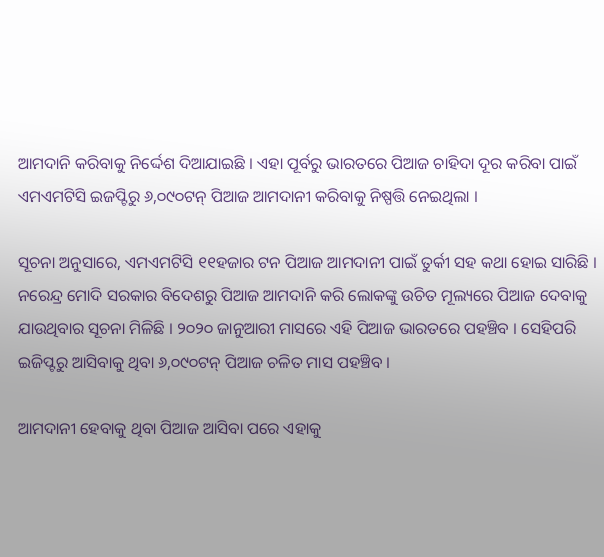ଆମଦାନି କରିବାକୁ ନିର୍ଦ୍ଦେଶ ଦିଆଯାଇଛି । ଏହା ପୂର୍ବରୁ ଭାରତରେ ପିଆଜ ଚାହିଦା ଦୂର କରିବା ପାଇଁ ଏମଏମଟିସି ଇଜପ୍ଟିରୁ ୬,୦୯୦ଟନ୍ ପିଆଜ ଆମଦାନୀ କରିବାକୁ ନିଷ୍ପତ୍ତି ନେଇଥିଲା ।

ସୂଚନା ଅନୁସାରେ, ଏମଏମଟିସି ୧୧ହଜାର ଟନ ପିଆଜ ଆମଦାନୀ ପାଇଁ ତୁର୍କୀ ସହ କଥା ହୋଇ ସାରିଛି । ନରେନ୍ଦ୍ର ମୋଦି ସରକାର ବିଦେଶରୁ ପିଆଜ ଆମଦାନି କରି ଲୋକଙ୍କୁ ଉଚିତ ମୂଲ୍ୟରେ ପିଆଜ ଦେବାକୁ ଯାଉଥିବାର ସୂଚନା ମିଳିଛି । ୨୦୨୦ ଜାନୁଆରୀ ମାସରେ ଏହି ପିଆଜ ଭାରତରେ ପହଞ୍ଚିବ । ସେହିପରି ଇଜିପ୍ଟରୁ ଆସିବାକୁ ଥିବା ୬,୦୯୦ଟନ୍ ପିଆଜ ଚଳିତ ମାସ ପହଞ୍ଚିବ ।

ଆମଦାନୀ ହେବାକୁ ଥିବା ପିଆଜ ଆସିବା ପରେ ଏହାକୁ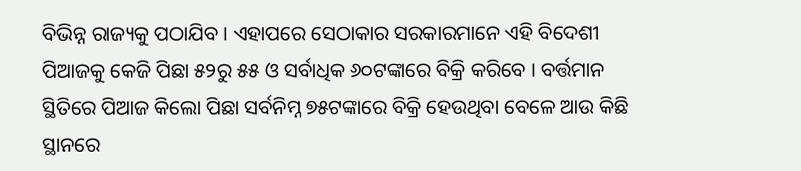ବିଭିନ୍ନ ରାଜ୍ୟକୁ ପଠାଯିବ । ଏହାପରେ ସେଠାକାର ସରକାରମାନେ ଏହି ବିଦେଶୀ ପିଆଜକୁ କେଜି ପିଛା ୫୨ରୁ ୫୫ ଓ ସର୍ବାଧିକ ୬୦ଟଙ୍କାରେ ବିକ୍ରି କରିବେ । ବର୍ତ୍ତମାନ ସ୍ଥିତିରେ ପିଆଜ କିଲୋ ପିଛା ସର୍ବନିମ୍ନ ୭୫ଟଙ୍କାରେ ବିକ୍ରି ହେଉଥିବା ବେଳେ ଆଉ କିଛି ସ୍ଥାନରେ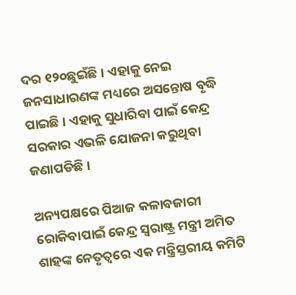ଦର ୧୨୦ଛୁଇଁଛି । ଏହାକୁ ନେଇ ଜନସାଧାରଣଙ୍କ ମଧ୍ୟରେ ଅସନ୍ତୋଷ ବୃଦ୍ଧି ପାଇଛି । ଏହାକୁ ସୁଧାରିବା ପାଇଁ କେନ୍ଦ୍ର ସରକାର ଏଭଳି ଯୋଜନା କରୁଥିବା ଜଣାପଡିଛି ।

ଅନ୍ୟପକ୍ଷରେ ପିଆଜ କଳାବଜାରୀ ରୋକିବାପାଇଁ କେନ୍ଦ୍ର ସ୍ୱରାଷ୍ଟ୍ର ମନ୍ତ୍ରୀ ଅମିତ ଶାହଙ୍କ ନେତୃତ୍ୱରେ ଏକ ମନ୍ତ୍ରିସ୍ତରୀୟ କମିଟି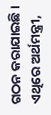ଗଠନ କରାଯାଇଛି । ଏଥିରେ ଅର୍ଥମନ୍ତ୍ରୀ,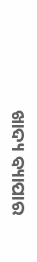ଖାଦ୍ୟ ବ୍ୟାପାର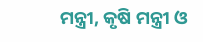ମନ୍ତ୍ରୀ, କୃଷି ମନ୍ତ୍ରୀ ଓ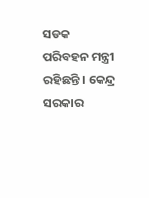ସଡକ ପରିବହନ ମନ୍ତ୍ରୀ ରହିଛନ୍ତି । କେନ୍ଦ୍ର ସରକାର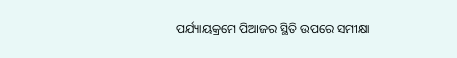ପର୍ଯ୍ୟାୟକ୍ରମେ ପିଆଜର ସ୍ଥିତି ଉପରେ ସମୀକ୍ଷା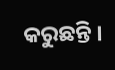କରୁଛନ୍ତି ।